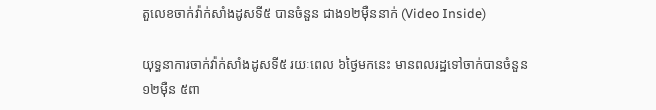តួលេខចាក់វ៉ាក់សាំងដូសទី៥ បានចំនួន ជាង១២ម៉ឺននាក់ (Video Inside)

យុទ្ធនាការចាក់វ៉ាក់សាំងដូសទី៥ រយៈពេល ៦ថ្ងៃមកនេះ មានពលរដ្ឋទៅចាក់បានចំនួន ១២ម៉ឺន ៥ពា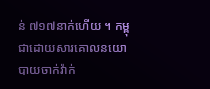ន់ ៧១៧នាក់ហើយ ។ កម្ពុជាដោយសារគោលនយោបាយចាក់វ៉ាក់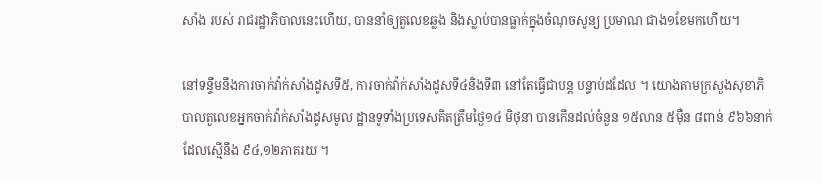សាំង របស់ រាជរដ្ឋាភិបាលនេះហើយ, បាននាំឲ្យតួលេខឆ្លង និងស្លាប់បានធ្លាក់ក្នុងចំណុចសូន្យ ប្រមាណ ជាង១ខែមកហើយ។

នៅទន្ទឹមនឹងការចាក់វ៉ាក់សាំងដូសទី៥, ការចាក់វ៉ាក់សាំងដូសទី៤និងទី៣ នៅតែធ្វើជាបន្ត បន្ទាប់ដដែល ។ យោងតាមក្រសួងសុខាភិបាលតួលេខអ្នកចាក់វ៉ាក់សាំងដូសមូល ដ្ឋានទូទាំងប្រទេសគិតត្រឹមថ្ងៃ១៤ មិថុនា បានកើនដល់ចំនួន ១៥លាន ៥ម៉ឺន ៨ពាន់ ៩៦៦នាក់ ដែលស្មើនឹង ៩៤,១២ភាគរយ ។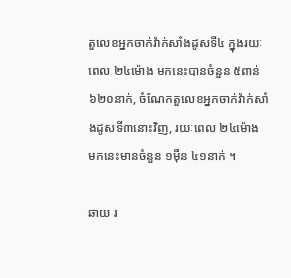តួលេខអ្នកចាក់វ៉ាក់សាំងដូសទី៤ ក្នុងរយៈពេល ២៤ម៉ោង មកនេះបានចំនួន ៥ពាន់ ៦២០នាក់, ចំណែកតួលេខអ្នកចាក់វ៉ាក់សាំងដូសទី៣នោះវិញ, រយៈពេល ២៤ម៉ោង មកនេះមានចំនួន ១ម៉ឺន ៤១នាក់ ។

ឆាយ រ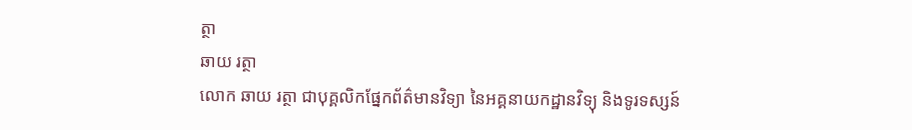ត្ថា
ឆាយ រត្ថា
លោក ឆាយ រត្ថា ជាបុគ្គលិកផ្នែកព័ត៌មានវិទ្យា នៃអគ្គនាយកដ្ឋានវិទ្យុ និងទូរទស្សន៍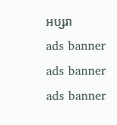អប្សរា
ads banner
ads banner
ads banner